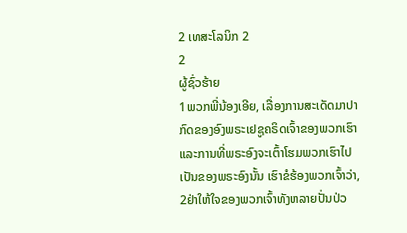2 ເທສະໂລນິກ 2
2
ຜູ້ຊົ່ວຮ້າຍ
1ພວກພີ່ນ້ອງເອີຍ, ເລື່ອງການສະເດັດມາປາກົດຂອງອົງພຣະເຢຊູຄຣິດເຈົ້າຂອງພວກເຮົາ ແລະການທີ່ພຣະອົງຈະເຕົ້າໂຮມພວກເຮົາໄປເປັນຂອງພຣະອົງນັ້ນ ເຮົາຂໍຮ້ອງພວກເຈົ້າວ່າ, 2ຢ່າໃຫ້ໃຈຂອງພວກເຈົ້າທັງຫລາຍປັ່ນປ່ວ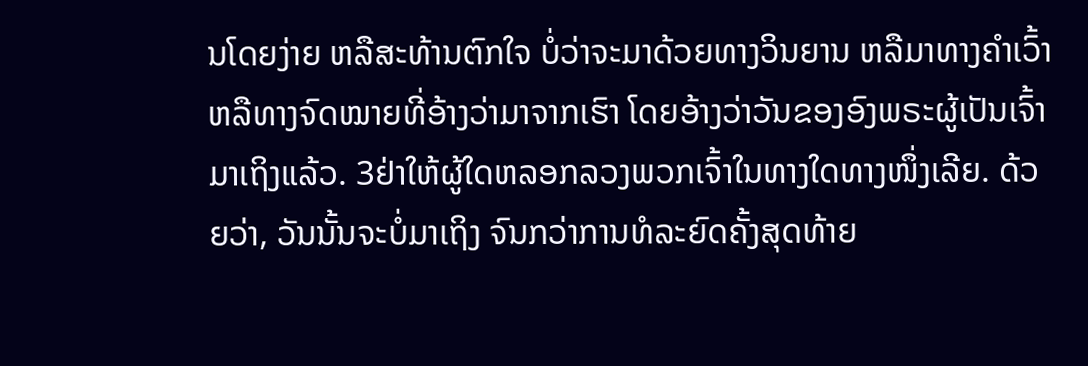ນໂດຍງ່າຍ ຫລືສະທ້ານຕົກໃຈ ບໍ່ວ່າຈະມາດ້ວຍທາງວິນຍານ ຫລືມາທາງຄຳເວົ້າ ຫລືທາງຈົດໝາຍທີ່ອ້າງວ່າມາຈາກເຮົາ ໂດຍອ້າງວ່າວັນຂອງອົງພຣະຜູ້ເປັນເຈົ້າມາເຖິງແລ້ວ. 3ຢ່າໃຫ້ຜູ້ໃດຫລອກລວງພວກເຈົ້າໃນທາງໃດທາງໜຶ່ງເລີຍ. ດ້ວຍວ່າ, ວັນນັ້ນຈະບໍ່ມາເຖິງ ຈົນກວ່າການທໍລະຍົດຄັ້ງສຸດທ້າຍ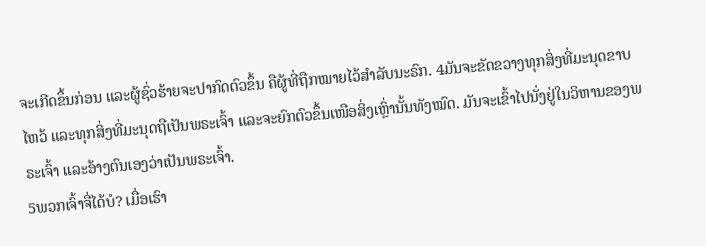ຈະເກີດຂຶ້ນກ່ອນ ແລະຜູ້ຊົ່ວຮ້າຍຈະປາກົດຕົວຂຶ້ນ ຄືຜູ້ທີ່ຖືກໝາຍໄວ້ສຳລັບນະຣົກ. 4ມັນຈະຂັດຂວາງທຸກສິ່ງທີ່ມະນຸດຂາບໄຫວ້ ແລະທຸກສິ່ງທີ່ມະນຸດຖືເປັນພຣະເຈົ້າ ແລະຈະຍົກຕົວຂຶ້ນເໜືອສິ່ງເຫຼົ່ານັ້ນທັງໝົດ. ມັນຈະເຂົ້າໄປນັ່ງຢູ່ໃນວິຫານຂອງພຣະເຈົ້າ ແລະອ້າງຕົນເອງວ່າເປັນພຣະເຈົ້າ.
5ພວກເຈົ້າຈື່ໄດ້ບໍ? ເມື່ອເຮົາ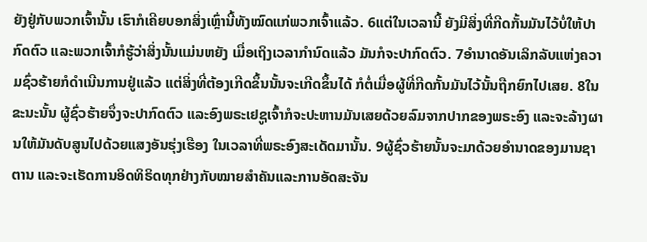ຍັງຢູ່ກັບພວກເຈົ້ານັ້ນ ເຮົາກໍເຄີຍບອກສິ່ງເຫຼົ່ານີ້ທັງໝົດແກ່ພວກເຈົ້າແລ້ວ. 6ແຕ່ໃນເວລານີ້ ຍັງມີສິ່ງທີ່ກີດກັ້ນມັນໄວ້ບໍ່ໃຫ້ປາກົດຕົວ ແລະພວກເຈົ້າກໍຮູ້ວ່າສິ່ງນັ້ນແມ່ນຫຍັງ ເມື່ອເຖິງເວລາກຳນົດແລ້ວ ມັນກໍຈະປາກົດຕົວ. 7ອຳນາດອັນເລິກລັບແຫ່ງຄວາມຊົ່ວຮ້າຍກໍດຳເນີນການຢູ່ແລ້ວ ແຕ່ສິ່ງທີ່ຕ້ອງເກີດຂຶ້ນນັ້ນຈະເກີດຂຶ້ນໄດ້ ກໍຕໍ່ເມື່ອຜູ້ທີ່ກີດກັ້ນມັນໄວ້ນັ້ນຖືກຍົກໄປເສຍ. 8ໃນຂະນະນັ້ນ ຜູ້ຊົ່ວຮ້າຍຈຶ່ງຈະປາກົດຕົວ ແລະອົງພຣະເຢຊູເຈົ້າກໍຈະປະຫານມັນເສຍດ້ວຍລົມຈາກປາກຂອງພຣະອົງ ແລະຈະລ້າງຜານໃຫ້ມັນດັບສູນໄປດ້ວຍແສງອັນຮຸ່ງເຮືອງ ໃນເວລາທີ່ພຣະອົງສະເດັດມານັ້ນ. 9ຜູ້ຊົ່ວຮ້າຍນັ້ນຈະມາດ້ວຍອຳນາດຂອງມານຊາຕານ ແລະຈະເຮັດການອິດທິຣິດທຸກຢ່າງກັບໝາຍສຳຄັນແລະການອັດສະຈັນ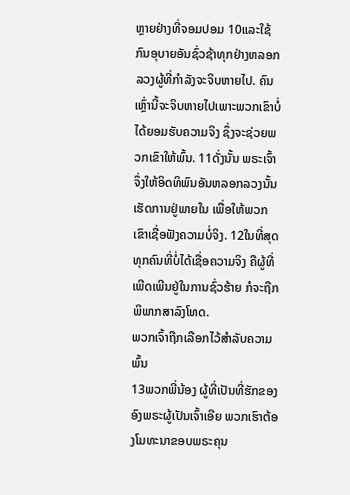ຫຼາຍຢ່າງທີ່ຈອມປອມ 10ແລະໃຊ້ກົນອຸບາຍອັນຊົ່ວຊ້າທຸກຢ່າງຫລອກລວງຜູ້ທີ່ກຳລັງຈະຈິບຫາຍໄປ. ຄົນເຫຼົ່ານີ້ຈະຈິບຫາຍໄປເພາະພວກເຂົາບໍ່ໄດ້ຍອມຮັບຄວາມຈິງ ຊຶ່ງຈະຊ່ວຍພວກເຂົາໃຫ້ພົ້ນ. 11ດັ່ງນັ້ນ ພຣະເຈົ້າຈຶ່ງໃຫ້ອິດທິພົນອັນຫລອກລວງນັ້ນ ເຮັດການຢູ່ພາຍໃນ ເພື່ອໃຫ້ພວກເຂົາເຊື່ອຟັງຄວາມບໍ່ຈິງ. 12ໃນທີ່ສຸດ ທຸກຄົນທີ່ບໍ່ໄດ້ເຊື່ອຄວາມຈິງ ຄືຜູ້ທີ່ເພີດເພີນຢູ່ໃນການຊົ່ວຮ້າຍ ກໍຈະຖືກພິພາກສາລົງໂທດ.
ພວກເຈົ້າຖືກເລືອກໄວ້ສຳລັບຄວາມພົ້ນ
13ພວກພີ່ນ້ອງ ຜູ້ທີ່ເປັນທີ່ຮັກຂອງອົງພຣະຜູ້ເປັນເຈົ້າເອີຍ ພວກເຮົາຕ້ອງໂມທະນາຂອບພຣະຄຸນ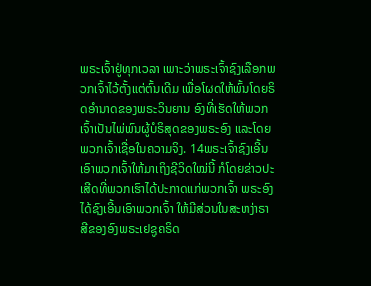ພຣະເຈົ້າຢູ່ທຸກເວລາ ເພາະວ່າພຣະເຈົ້າຊົງເລືອກພວກເຈົ້າໄວ້ຕັ້ງແຕ່ຕົ້ນເດີມ ເພື່ອໂຜດໃຫ້ພົ້ນໂດຍຣິດອຳນາດຂອງພຣະວິນຍານ ອົງທີ່ເຮັດໃຫ້ພວກເຈົ້າເປັນໄພ່ພົນຜູ້ບໍຣິສຸດຂອງພຣະອົງ ແລະໂດຍພວກເຈົ້າເຊື່ອໃນຄວາມຈິງ. 14ພຣະເຈົ້າຊົງເອີ້ນເອົາພວກເຈົ້າໃຫ້ມາເຖິງຊີວິດໃໝ່ນີ້ ກໍໂດຍຂ່າວປະເສີດທີ່ພວກເຮົາໄດ້ປະກາດແກ່ພວກເຈົ້າ ພຣະອົງໄດ້ຊົງເອີ້ນເອົາພວກເຈົ້າ ໃຫ້ມີສ່ວນໃນສະຫງ່າຣາສີຂອງອົງພຣະເຢຊູຄຣິດ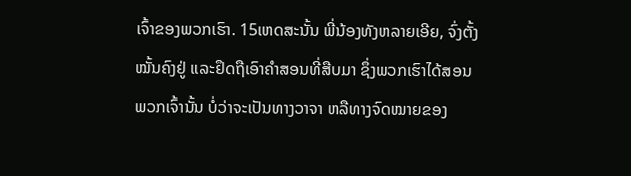ເຈົ້າຂອງພວກເຮົາ. 15ເຫດສະນັ້ນ ພີ່ນ້ອງທັງຫລາຍເອີຍ, ຈົ່ງຕັ້ງໝັ້ນຄົງຢູ່ ແລະຢຶດຖືເອົາຄຳສອນທີ່ສືບມາ ຊຶ່ງພວກເຮົາໄດ້ສອນພວກເຈົ້ານັ້ນ ບໍ່ວ່າຈະເປັນທາງວາຈາ ຫລືທາງຈົດໝາຍຂອງ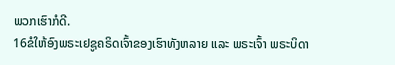ພວກເຮົາກໍດີ.
16ຂໍໃຫ້ອົງພຣະເຢຊູຄຣິດເຈົ້າຂອງເຮົາທັງຫລາຍ ແລະ ພຣະເຈົ້າ ພຣະບິດາ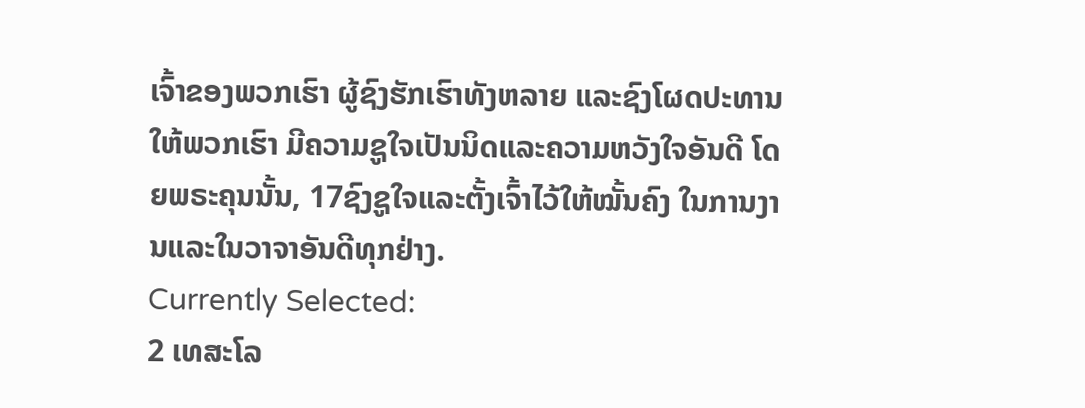ເຈົ້າຂອງພວກເຮົາ ຜູ້ຊົງຮັກເຮົາທັງຫລາຍ ແລະຊົງໂຜດປະທານໃຫ້ພວກເຮົາ ມີຄວາມຊູໃຈເປັນນິດແລະຄວາມຫວັງໃຈອັນດີ ໂດຍພຣະຄຸນນັ້ນ, 17ຊົງຊູໃຈແລະຕັ້ງເຈົ້າໄວ້ໃຫ້ໝັ້ນຄົງ ໃນການງານແລະໃນວາຈາອັນດີທຸກຢ່າງ.
Currently Selected:
2 ເທສະໂລ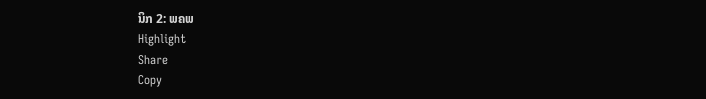ນິກ 2: ພຄພ
Highlight
Share
Copy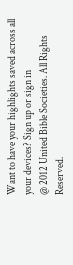Want to have your highlights saved across all your devices? Sign up or sign in
@ 2012 United Bible Societies. All Rights Reserved.